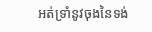អត់ទ្រាំនូវចុងនៃទង់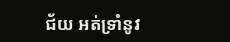ជ័យ អត់ទ្រាំនូវ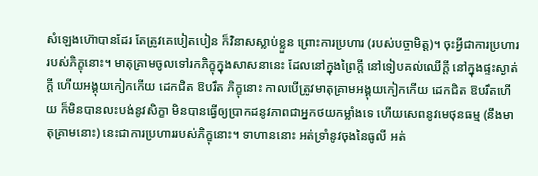សំឡេងហ៊ោបានដែរ តែត្រូវគេបៀតបៀន ក៏វិនាសស្លាប់ខ្លួន ព្រោះការប្រហារ (របស់បច្ចាមិត្ត)។ ចុះអ្វីជាការប្រហារ របស់ភិក្ខុនោះ។ មាតុគ្រាមចូលទៅរកភិក្ខុក្នុងសាសនានេះ ដែលនៅក្នុងព្រៃក្តី នៅទៀបគល់ឈើក្តី នៅក្នុងផ្ទះស្ងាត់ក្តី ហើយអង្គុយកៀកកើយ ដេកជិត ឱបរឹត ភិក្ខុនោះ កាលបើត្រូវមាតុគ្រាមអង្គុយកៀកកើយ ដេកជិត ឱបរឹតហើយ ក៏មិនបានលះបង់នូវសិក្ខា មិនបានធ្វើឲ្យប្រាកដនូវភាពជាអ្នកថយកម្លាំងទេ ហើយសេពនូវមេថុនធម្ម (នឹងមាតុគ្រាមនោះ) នេះជាការប្រហាររបស់ភិក្ខុនោះ។ ទាហាននោះ អត់ទ្រាំនូវចុងនៃធូលី អត់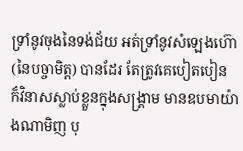ទ្រាំនូវចុងនៃទង់ជ័យ អត់ទ្រាំនូវសំឡេងហ៊ោ (នៃបច្ចាមិត្ត) បានដែរ តែត្រូវគេបៀតបៀន ក៏វិនាសស្លាប់ខ្លួនក្នុងសង្រ្គាម មានឧបមាយ៉ាងណាមិញ បុ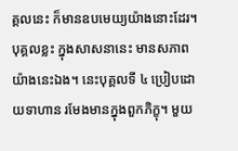គ្គលនេះ ក៏មានឧបមេយ្យយ៉ាងនោះដែរ។ បុគ្គលខ្លះ ក្នុងសាសនានេះ មានសភាពយ៉ាងនេះឯង។ នេះបុគ្គលទី ៤ ប្រៀបដោយទាហាន រមែងមានក្នុងពួកភិក្ខុ។ មួយ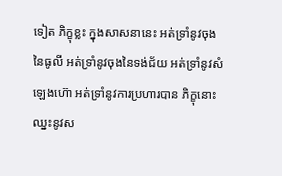ទៀត ភិក្ខុខ្លះ ក្នុងសាសនានេះ អត់ទ្រាំនូវចុងនៃធូលី អត់ទ្រាំនូវចុងនៃទង់ជ័យ អត់ទ្រាំនូវសំឡេងហ៊ោ អត់ទ្រាំនូវការប្រហារបាន ភិក្ខុនោះ ឈ្នះនូវស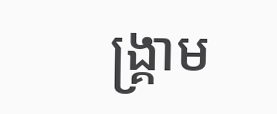ង្រ្គាម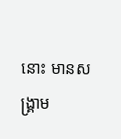នោះ មានសង្រ្គាម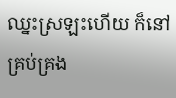ឈ្នះស្រឡះហើយ ក៏នៅគ្រប់គ្រង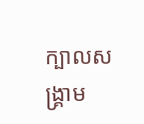ក្បាលសង្រ្គាម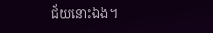ជ័យនោះឯង។